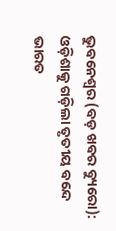ଭୁବନେଶ୍ୱର (ବଡ଼ ଖବର ବ୍ୟୁରୋ): ଓଡ଼ିଶାକୁ ଗଡ଼ିଲା ତୃତୀୟ ବନ୍ଦେ ଭାରତ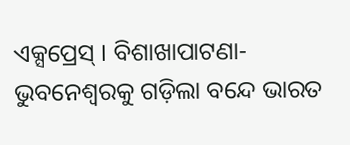ଏକ୍ସପ୍ରେସ୍ । ବିଶାଖାପାଟଣା-ଭୁବନେଶ୍ବରକୁ ଗଡ଼ିଲା ବନ୍ଦେ ଭାରତ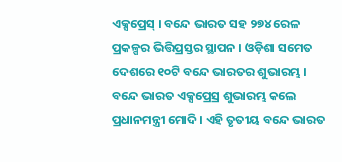ଏକ୍ସପ୍ରେସ୍ । ବନ୍ଦେ ଭାରତ ସହ ୨୭୪ ରେଳ ପ୍ରକଳ୍ପର ଭିତ୍ତିପ୍ରସ୍ତର ସ୍ଥାପନ । ଓଡ଼ିଶା ସମେତ ଦେଶରେ ୧୦ଟି ବନ୍ଦେ ଭାରତର ଶୁଭାରମ୍ଭ । ବନ୍ଦେ ଭାରତ ଏକ୍ସପ୍ରେସ୍ର ଶୁଭାରମ୍ଭ କଲେ ପ୍ରଧାନମନ୍ତ୍ରୀ ମୋଦି । ଏହି ତୃତୀୟ ବନ୍ଦେ ଭାରତ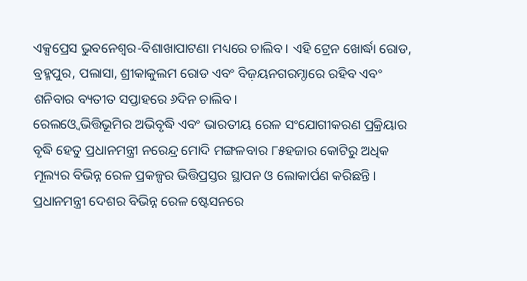ଏକ୍ସପ୍ରେସ ଭୁବନେଶ୍ୱର-ବିଶାଖାପାଟଣା ମଧ୍ୟରେ ଚାଲିବ। ଏହି ଟ୍ରେନ ଖୋର୍ଦ୍ଧା ରୋଡ, ବ୍ରହ୍ମପୁର, ପଲାସା, ଶ୍ରୀକାକୁଲମ ରୋଡ ଏବଂ ବିଜ଼ୟନଗରମ୍ଠାରେ ରହିବ ଏବଂ ଶନିବାର ବ୍ୟତୀତ ସପ୍ତାହରେ ୬ଦିନ ଚାଲିବ।
ରେଲଓ୍ବେ ଭିତ୍ତିଭୂମିର ଅଭିବୃଦ୍ଧି ଏବଂ ଭାରତୀୟ ରେଳ ସଂଯୋଗୀକରଣ ପ୍ରକ୍ରିୟାର ବୃଦ୍ଧି ହେତୁ ପ୍ରଧାନମନ୍ତ୍ରୀ ନରେନ୍ଦ୍ର ମୋଦି ମଙ୍ଗଳବାର ୮୫ହଜାର କୋଟିରୁ ଅଧିକ ମୂଲ୍ୟର ବିଭିନ୍ନ ରେଳ ପ୍ରକଳ୍ପର ଭିତ୍ତିପ୍ରସ୍ତର ସ୍ଥାପନ ଓ ଲୋକାର୍ପଣ କରିଛନ୍ତି। ପ୍ରଧାନମନ୍ତ୍ରୀ ଦେଶର ବିଭିନ୍ନ ରେଳ ଷ୍ଟେସନରେ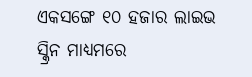ଏକସଙ୍ଗେ ୧୦ ହଜାର ଲାଇଭ ସ୍କ୍ରିନ ମାଧ୍ୟମରେ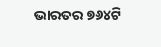ଭାରତର ୭୬୪ଟି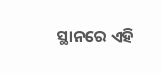ସ୍ଥାନରେ ଏହି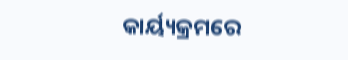କାର୍ୟ୍ୟକ୍ରମରେ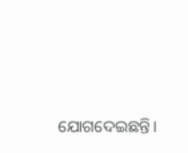ଯୋଗଦେଇଛନ୍ତି।